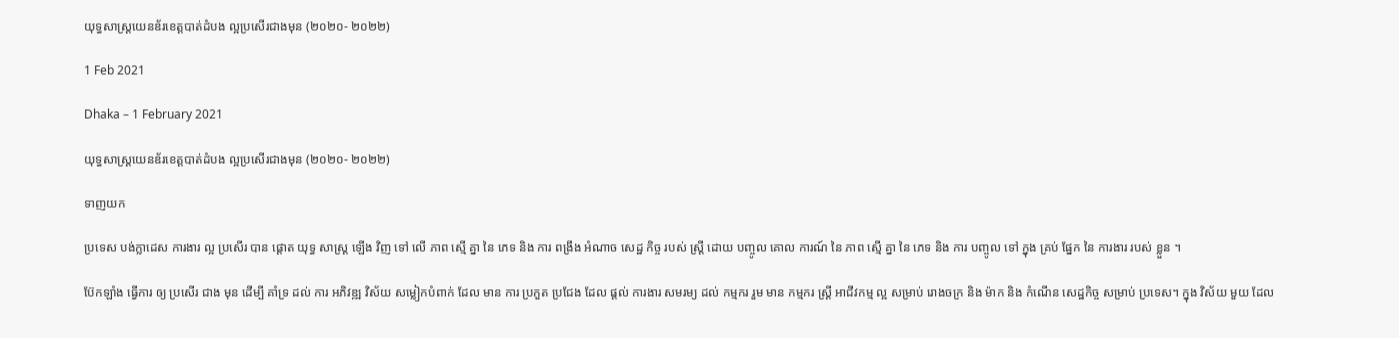យុទ្ធសាស្រ្តយេនឌ័រខេត្តបាត់ដំបង ល្អប្រសើរជាងមុន (២០២០- ២០២២)

1 Feb 2021

Dhaka – 1 February 2021

យុទ្ធសាស្រ្តយេនឌ័រខេត្តបាត់ដំបង ល្អប្រសើរជាងមុន (២០២០- ២០២២)

ទាញយក

ប្រទេស បង់ក្លាដេស ការងារ ល្អ ប្រសើរ បាន ផ្តោត យុទ្ធ សាស្ត្រ ឡើង វិញ ទៅ លើ ភាព ស្មើ គ្នា នៃ ភេទ និង ការ ពង្រឹង អំណាច សេដ្ឋ កិច្ច របស់ ស្ត្រី ដោយ បញ្ចូល គោល ការណ៍ នៃ ភាព ស្មើ គ្នា នៃ ភេទ និង ការ បញ្ចូល ទៅ ក្នុង គ្រប់ ផ្នែក នៃ ការងារ របស់ ខ្លួន ។

ប៊ែកឡាំង ធ្វើការ ឲ្យ ប្រសើរ ជាង មុន ដើម្បី គាំទ្រ ដល់ ការ អភិវឌ្ឍ វិស័យ សម្លៀកបំពាក់ ដែល មាន ការ ប្រកួត ប្រជែង ដែល ផ្តល់ ការងារ សមរម្យ ដល់ កម្មករ រួម មាន កម្មករ ស្ត្រី អាជីវកម្ម ល្អ សម្រាប់ រោងចក្រ និង ម៉ាក និង កំណើន សេដ្ឋកិច្ច សម្រាប់ ប្រទេស។ ក្នុង វិស័យ មួយ ដែល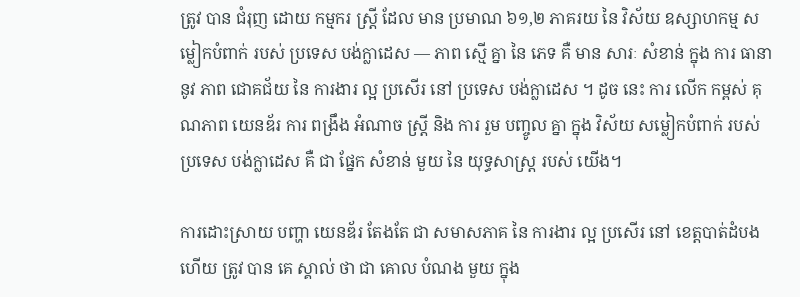ត្រូវ បាន ជំរុញ ដោយ កម្មករ ស្ត្រី ដែល មាន ប្រមាណ ៦១,២ ភាគរយ នៃ វិស័យ ឧស្សាហកម្ម សម្លៀកបំពាក់ របស់ ប្រទេស បង់ក្លាដេស — ភាព ស្មើ គ្នា នៃ ភេទ គឺ មាន សារៈ សំខាន់ ក្នុង ការ ធានា នូវ ភាព ជោគជ័យ នៃ ការងារ ល្អ ប្រសើរ នៅ ប្រទេស បង់ក្លាដេស ។ ដូច នេះ ការ លើក កម្ពស់ គុណភាព យេនឌ័រ ការ ពង្រឹង អំណាច ស្ត្រី និង ការ រួម បញ្ចូល គ្នា ក្នុង វិស័យ សម្លៀកបំពាក់ របស់ ប្រទេស បង់ក្លាដេស គឺ ជា ផ្នែក សំខាន់ មួយ នៃ យុទ្ធសាស្ត្រ របស់ យើង។

ការដោះស្រាយ បញ្ហា យេនឌ័រ តែងតែ ជា សមាសភាគ នៃ ការងារ ល្អ ប្រសើរ នៅ ខេត្តបាត់ដំបង ហើយ ត្រូវ បាន គេ ស្គាល់ ថា ជា គោល បំណង មួយ ក្នុង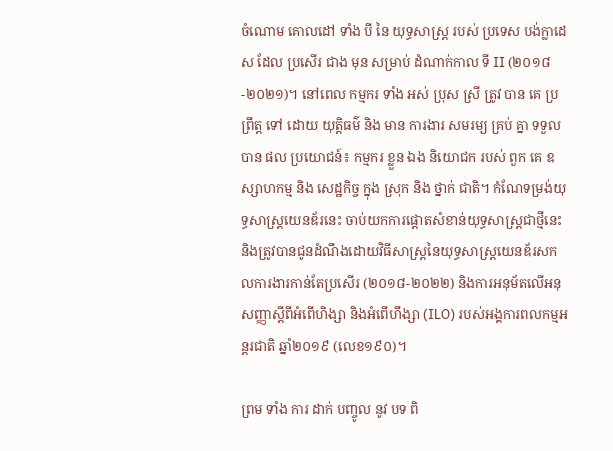ចំណោម គោលដៅ ទាំង បី នៃ យុទ្ធសាស្ត្រ របស់ ប្រទេស បង់ក្លាដេស ដែល ប្រសើរ ជាង មុន សម្រាប់ ដំណាក់កាល ទី II (២០១៨-២០២១)។ នៅពេល កម្មករ ទាំង អស់ ប្រុស ស្រី ត្រូវ បាន គេ ប្រព្រឹត្ត ទៅ ដោយ យុត្តិធម៌ និង មាន ការងារ សមរម្យ គ្រប់ គ្នា ទទួល បាន ផល ប្រយោជន៍៖ កម្មករ ខ្លួន ឯង និយោជក របស់ ពួក គេ ឧស្សាហកម្ម និង សេដ្ឋកិច្ច ក្នុង ស្រុក និង ថ្នាក់ ជាតិ។ កំណែទម្រង់យុទ្ធសាស្រ្តយេនឌ័រនេះ ចាប់យកការផ្តោតសំខាន់យុទ្ធសាស្រ្តជាថ្មីនេះ និងត្រូវបានជូនដំណឹងដោយវិធីសាស្រ្តនៃយុទ្ធសាស្ត្រយេនឌ័រសកលការងារកាន់តែប្រសើរ (២០១៨-២០២២) និងការអនុម័តលើអនុសញ្ញាស្តីពីអំពើហិង្សា និងអំពើហឹង្សា (ILO) របស់អង្គការពលកម្មអន្តរជាតិ ឆ្នាំ២០១៩ (លេខ១៩០)។

ព្រម ទាំង ការ ដាក់ បញ្ចូល នូវ បទ ពិ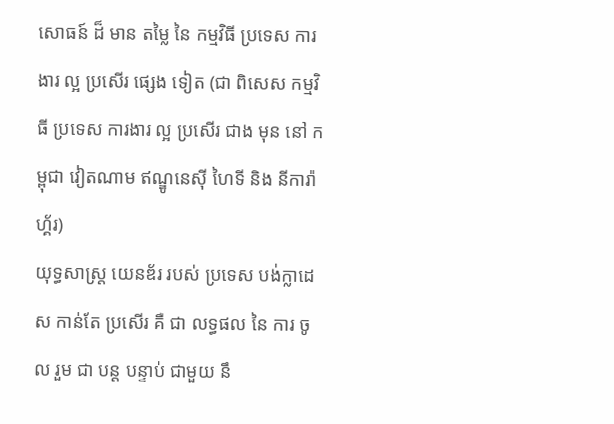សោធន៍ ដ៏ មាន តម្លៃ នៃ កម្មវិធី ប្រទេស ការងារ ល្អ ប្រសើរ ផ្សេង ទៀត (ជា ពិសេស កម្មវិធី ប្រទេស ការងារ ល្អ ប្រសើរ ជាង មុន នៅ កម្ពុជា វៀតណាម ឥណ្ឌូនេស៊ី ហៃទី និង នីការ៉ាហ្គ័រ)
យុទ្ធសាស្ត្រ យេនឌ័រ របស់ ប្រទេស បង់ក្លាដេស កាន់តែ ប្រសើរ គឺ ជា លទ្ធផល នៃ ការ ចូល រួម ជា បន្ត បន្ទាប់ ជាមួយ នឹ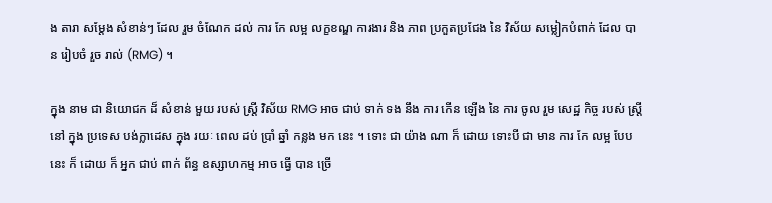ង តារា សម្តែង សំខាន់ៗ ដែល រួម ចំណែក ដល់ ការ កែ លម្អ លក្ខខណ្ឌ ការងារ និង ភាព ប្រកួតប្រជែង នៃ វិស័យ សម្លៀកបំពាក់ ដែល បាន រៀបចំ រួច រាល់ (RMG) ។

ក្នុង នាម ជា និយោជក ដ៏ សំខាន់ មួយ របស់ ស្ត្រី វិស័យ RMG អាច ជាប់ ទាក់ ទង នឹង ការ កើន ឡើង នៃ ការ ចូល រួម សេដ្ឋ កិច្ច របស់ ស្ត្រី នៅ ក្នុង ប្រទេស បង់ក្លាដេស ក្នុង រយៈ ពេល ដប់ ប្រាំ ឆ្នាំ កន្លង មក នេះ ។ ទោះ ជា យ៉ាង ណា ក៏ ដោយ ទោះបី ជា មាន ការ កែ លម្អ បែប នេះ ក៏ ដោយ ក៏ អ្នក ជាប់ ពាក់ ព័ន្ធ ឧស្សាហកម្ម អាច ធ្វើ បាន ច្រើ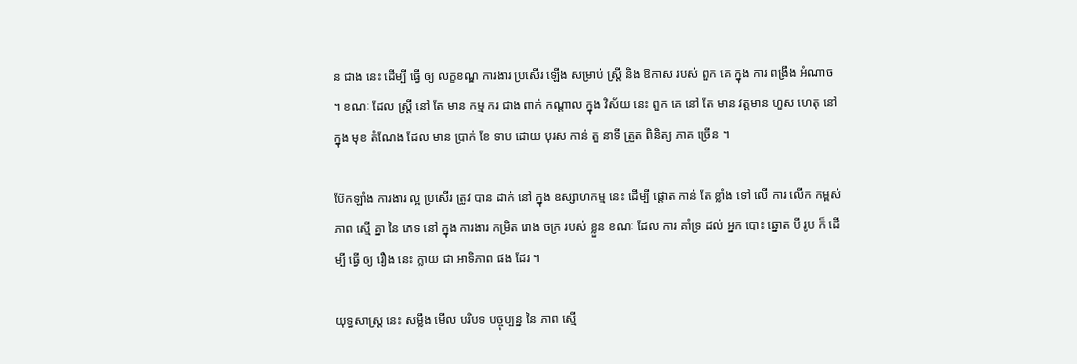ន ជាង នេះ ដើម្បី ធ្វើ ឲ្យ លក្ខខណ្ឌ ការងារ ប្រសើរ ឡើង សម្រាប់ ស្ត្រី និង ឱកាស របស់ ពួក គេ ក្នុង ការ ពង្រឹង អំណាច ។ ខណៈ ដែល ស្ត្រី នៅ តែ មាន កម្ម ករ ជាង ពាក់ កណ្តាល ក្នុង វិស័យ នេះ ពួក គេ នៅ តែ មាន វត្តមាន ហួស ហេតុ នៅ ក្នុង មុខ តំណែង ដែល មាន ប្រាក់ ខែ ទាប ដោយ បុរស កាន់ តួ នាទី ត្រួត ពិនិត្យ ភាគ ច្រើន ។

ប៊ែកឡាំង ការងារ ល្អ ប្រសើរ ត្រូវ បាន ដាក់ នៅ ក្នុង ឧស្សាហកម្ម នេះ ដើម្បី ផ្តោត កាន់ តែ ខ្លាំង ទៅ លើ ការ លើក កម្ពស់ ភាព ស្មើ គ្នា នៃ ភេទ នៅ ក្នុង ការងារ កម្រិត រោង ចក្រ របស់ ខ្លួន ខណៈ ដែល ការ គាំទ្រ ដល់ អ្នក បោះ ឆ្នោត បី រូប ក៏ ដើម្បី ធ្វើ ឲ្យ រឿង នេះ ក្លាយ ជា អាទិភាព ផង ដែរ ។

យុទ្ធសាស្ត្រ នេះ សម្លឹង មើល បរិបទ បច្ចុប្បន្ន នៃ ភាព ស្មើ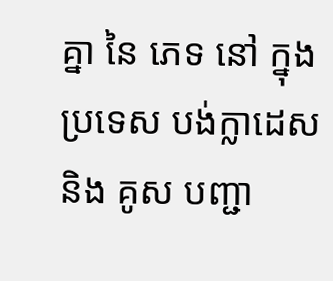គ្នា នៃ ភេទ នៅ ក្នុង ប្រទេស បង់ក្លាដេស និង គូស បញ្ជា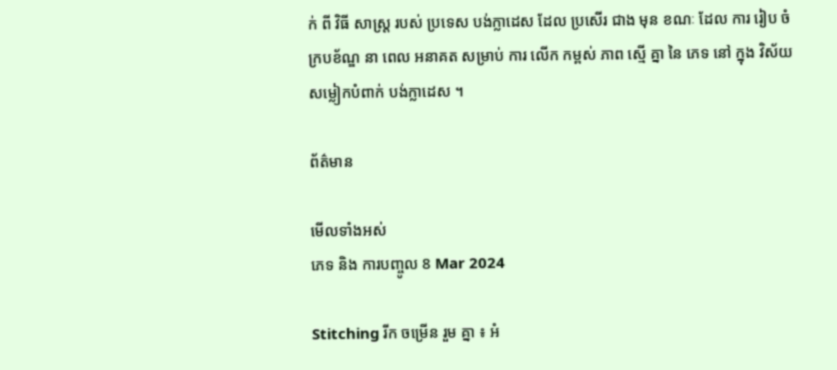ក់ ពី វិធី សាស្ត្រ របស់ ប្រទេស បង់ក្លាដេស ដែល ប្រសើរ ជាង មុន ខណៈ ដែល ការ រៀប ចំ ក្របខ័ណ្ឌ នា ពេល អនាគត សម្រាប់ ការ លើក កម្ពស់ ភាព ស្មើ គ្នា នៃ ភេទ នៅ ក្នុង វិស័យ សម្លៀកបំពាក់ បង់ក្លាដេស ។

ព័ត៌មាន

មើលទាំងអស់
ភេទ និង ការបញ្ចូល 8 Mar 2024

Stitching រីក ចម្រើន រួម គ្នា ៖ អំ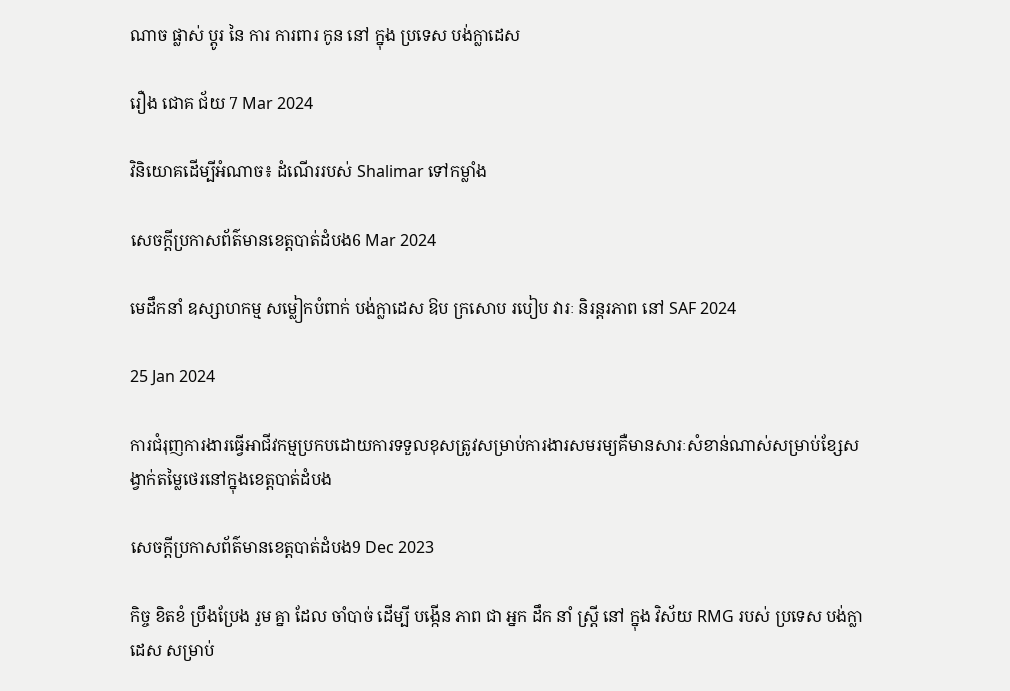ណាច ផ្លាស់ ប្តូរ នៃ ការ ការពារ កូន នៅ ក្នុង ប្រទេស បង់ក្លាដេស

រឿង ជោគ ជ័យ 7 Mar 2024

វិនិយោគដើម្បីអំណាច៖ ដំណើររបស់ Shalimar ទៅកម្លាំង

សេចក្តីប្រកាសព័ត៌មានខេត្តបាត់ដំបង6 Mar 2024

មេដឹកនាំ ឧស្សាហកម្ម សម្លៀកបំពាក់ បង់ក្លាដេស ឱប ក្រសោប របៀប វារៈ និរន្តរភាព នៅ SAF 2024

25 Jan 2024

ការជំរុញការងារធ្វើអាជីវកម្មប្រកបដោយការទទួលខុសត្រូវសម្រាប់ការងារសមរម្យគឺមានសារៈសំខាន់ណាស់សម្រាប់ខ្សែសង្វាក់តម្លៃថេរនៅក្នុងខេត្តបាត់ដំបង

សេចក្តីប្រកាសព័ត៌មានខេត្តបាត់ដំបង9 Dec 2023

កិច្ច ខិតខំ ប្រឹងប្រែង រួម គ្នា ដែល ចាំបាច់ ដើម្បី បង្កើន ភាព ជា អ្នក ដឹក នាំ ស្ត្រី នៅ ក្នុង វិស័យ RMG របស់ ប្រទេស បង់ក្លាដេស សម្រាប់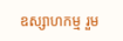ឧស្សាហកម្ម រួម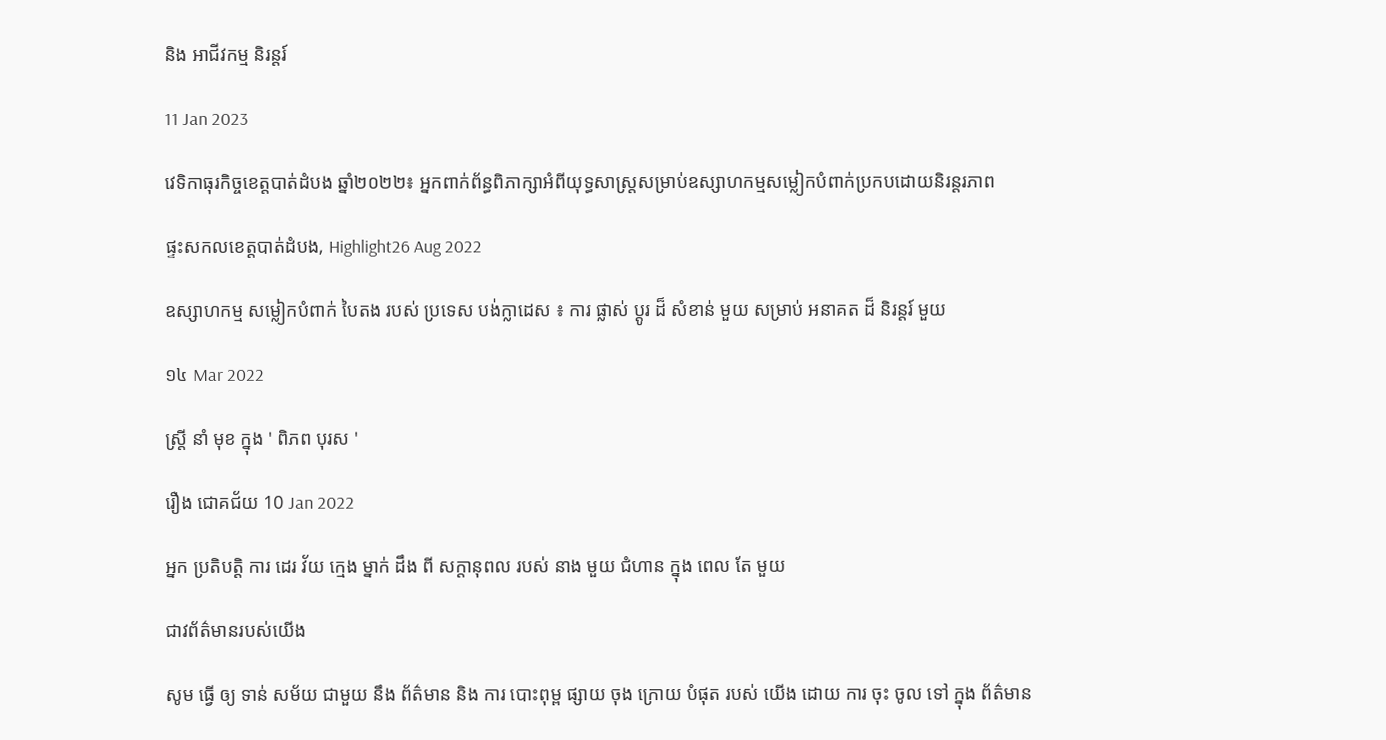និង អាជីវកម្ម និរន្តរ៍

11 Jan 2023

វេទិកាធុរកិច្ចខេត្តបាត់ដំបង ឆ្នាំ២០២២៖ អ្នកពាក់ព័ន្ធពិភាក្សាអំពីយុទ្ធសាស្រ្តសម្រាប់ឧស្សាហកម្មសម្លៀកបំពាក់ប្រកបដោយនិរន្តរភាព

ផ្ទះសកលខេត្តបាត់ដំបង, Highlight26 Aug 2022

ឧស្សាហកម្ម សម្លៀកបំពាក់ បៃតង របស់ ប្រទេស បង់ក្លាដេស ៖ ការ ផ្លាស់ ប្តូរ ដ៏ សំខាន់ មួយ សម្រាប់ អនាគត ដ៏ និរន្តរ៍ មួយ

១៤ Mar 2022

ស្ត្រី នាំ មុខ ក្នុង ' ពិភព បុរស '

រឿង ជោគជ័យ 10 Jan 2022

អ្នក ប្រតិបត្តិ ការ ដេរ វ័យ ក្មេង ម្នាក់ ដឹង ពី សក្តានុពល របស់ នាង មួយ ជំហាន ក្នុង ពេល តែ មួយ

ជាវព័ត៌មានរបស់យើង

សូម ធ្វើ ឲ្យ ទាន់ សម័យ ជាមួយ នឹង ព័ត៌មាន និង ការ បោះពុម្ព ផ្សាយ ចុង ក្រោយ បំផុត របស់ យើង ដោយ ការ ចុះ ចូល ទៅ ក្នុង ព័ត៌មាន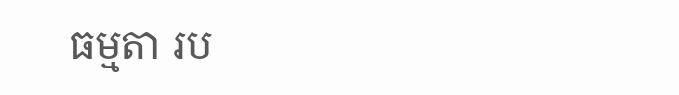ធម្មតា រប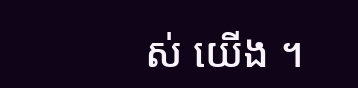ស់ យើង ។